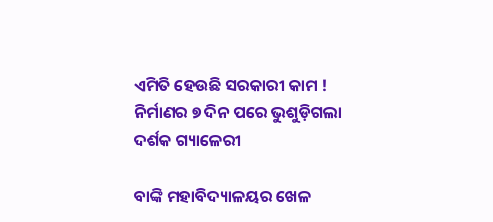ଏମିତି ହେଉଛି ସରକାରୀ କାମ ! ନିର୍ମାଣର ୭ ଦିନ ପରେ ଭୁଶୁଡ଼ିଗଲା ଦର୍ଶକ ଗ୍ୟାଳେରୀ

ବାଙ୍କି ମହାବିଦ୍ୟାଳୟର ଖେଳ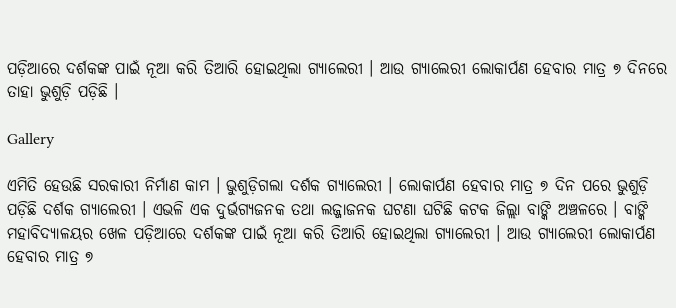ପଡ଼ିଆରେ ଦର୍ଶକଙ୍କ ପାଇଁ ନୂଆ କରି ତିଆରି ହୋଇଥିଲା ଗ୍ୟାଲେରୀ । ଆଉ ଗ୍ୟାଲେରୀ ଲୋକାର୍ପଣ ହେବାର ମାତ୍ର ୭ ଦିନରେ ତାହା ଭୁଶୁଡ଼ି ପଡ଼ିଛି ।

Gallery

ଏମିତି ହେଉଛି ସରକାରୀ ନିର୍ମାଣ କାମ । ଭୁଶୁଡ଼ିଗଲା ଦର୍ଶକ ଗ୍ୟାଲେରୀ । ଲୋକାର୍ପଣ ହେବାର ମାତ୍ର ୭ ଦିନ ପରେ ଭୁଶୁଡ଼ି ପଡ଼ିଛି ଦର୍ଶକ ଗ୍ୟାଲେରୀ । ଏଭଳି ଏକ ଦୁର୍ଭଗ୍ୟଜନକ ତଥା ଲଜ୍ଜାଜନକ ଘଟଣା ଘଟିଛି କଟକ ଜିଲ୍ଲା ବାଙ୍କି ଅଞ୍ଚଳରେ । ବାଙ୍କି ମହାବିଦ୍ୟାଳୟର ଖେଳ ପଡ଼ିଆରେ ଦର୍ଶକଙ୍କ ପାଇଁ ନୂଆ କରି ତିଆରି ହୋଇଥିଲା ଗ୍ୟାଲେରୀ । ଆଉ ଗ୍ୟାଲେରୀ ଲୋକାର୍ପଣ ହେବାର ମାତ୍ର ୭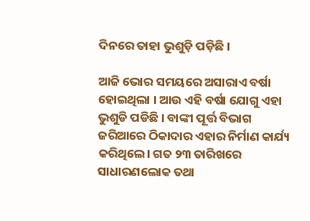ଦିନରେ ତାହା ଭୁଶୁଡ଼ି ପଡ଼ିଛି ।

ଆଜି ଭୋର ସମୟରେ ଅସାରାଏ ବର୍ଷା ହୋଇଥିଲା । ଆଉ ଏହି ବର୍ଷା ଯୋଗୁ ଏହା ଭୁଶୁଡି ପଡିଛି । ବାଙ୍କୀ ପୂର୍ତ୍ତ ବିଭାଗ ଜରିଆରେ ଠିକାଦାର ଏହାର ନିର୍ମାଣ କାର୍ଯ୍ୟ କରିଥିଲେ। ଗତ ୨୩ ତାରିଖରେ ସାଧାରଣଲୋକ ତଥା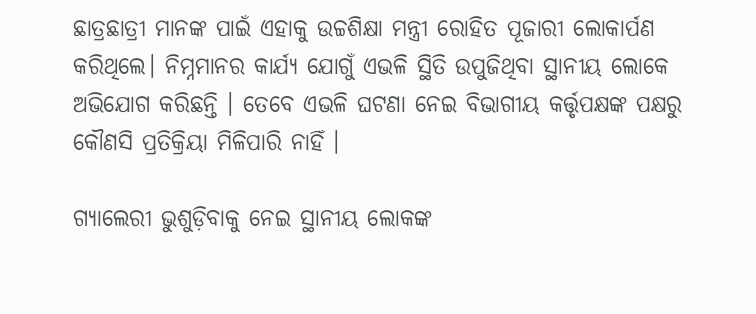ଛାତ୍ରଛାତ୍ରୀ ମାନଙ୍କ ପାଇଁ ଏହାକୁ ଉଚ୍ଚଶିକ୍ଷା ମନ୍ତ୍ରୀ ରୋହିତ ପୂଜାରୀ ଲୋକାର୍ପଣ କରିଥିଲେ। ନିମ୍ନମାନର କାର୍ଯ୍ୟ ଯୋଗୁଁ ଏଭଳି ସ୍ଥିତି ଉପୁଜିଥିବା ସ୍ଥାନୀୟ ଲୋକେ ଅଭିଯୋଗ କରିଛନ୍ତି । ତେବେ ଏଭଳି ଘଟଣା ନେଇ ବିଭାଗୀୟ କର୍ତ୍ତୃପକ୍ଷଙ୍କ ପକ୍ଷରୁ କୌଣସି ପ୍ରତିକ୍ରିୟା ମିଳିପାରି ନାହିଁ ।

ଗ୍ୟାଲେରୀ ଭୁଶୁଡ଼ିବାକୁ ନେଇ ସ୍ଥାନୀୟ ଲୋକଙ୍କ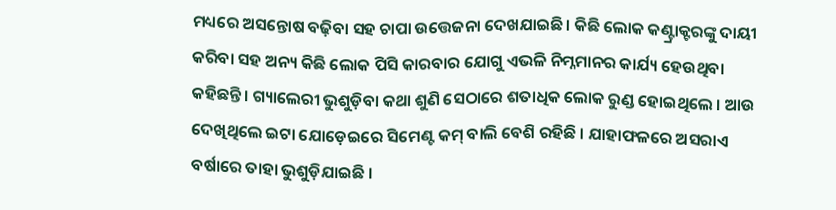ମଧ୍ୟରେ ଅସନ୍ତୋଷ ବଢ଼ିବା ସହ ଚାପା ଉତ୍ତେଜନା ଦେଖଯାଇଛି । କିଛି ଲୋକ କଣ୍ଟ୍ରାକ୍ଟରଙ୍କୁ ଦାୟୀ କରିବା ସହ ଅନ୍ୟ କିଛି ଲୋକ ପିସି କାରବାର ଯୋଗୁ ଏଭଳି ନିମ୍ନମାନର କାର୍ଯ୍ୟ ହେଉଥିବା କହିଛନ୍ତି । ଗ୍ୟାଲେରୀ ଭୁଶୁଡ଼ିବା କଥା ଶୁଣି ସେଠାରେ ଶତାଧିକ ଲୋକ ରୁଣ୍ଡ ହୋଇଥିଲେ । ଆଉ ଦେଖିଥିଲେ ଇଟା ଯୋଡ଼େଇରେ ସିମେଣ୍ଟ କମ୍ ବାଲି ବେଶି ରହିଛି । ଯାହାଫଳରେ ଅସରାଏ ବର୍ଷାରେ ତାହା ଭୁଶୁଡ଼ିଯାଇଛି ।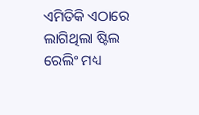ଏମିତିକି ଏଠାରେ ଲାଗିଥିଲା ଷ୍ଟିଲ ରେଲିଂ ମଧ୍ୟ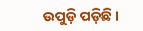ଉପୁଡ଼ି ପଡ଼ିଛି ।